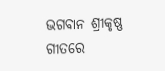ଭଗବାନ ଶ୍ରୀକୃଷ୍ଣ ଗୀତରେ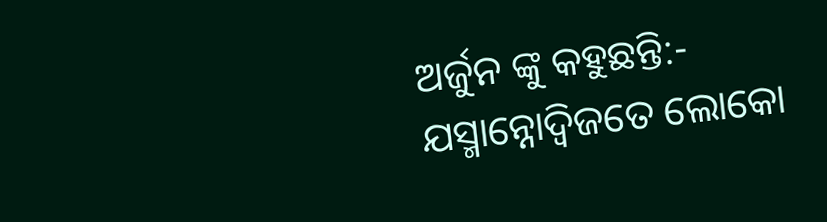ଅର୍ଜୁନ ଙ୍କୁ କହୁଛନ୍ତି:-
ଯସ୍ମାନ୍ନୋଦ୍ୱିଜତେ ଲୋକୋ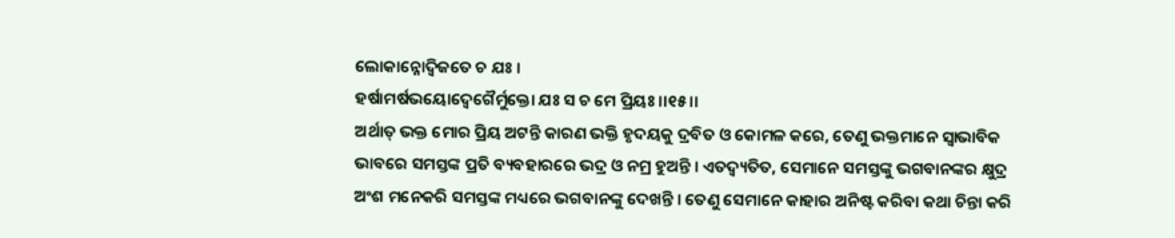ଲୋକାନ୍ନୋଦ୍ୱିଜତେ ଚ ଯଃ ।
ହର୍ଷାମର୍ଷଭୟୋଦ୍ବେଗୈର୍ମୁକ୍ତୋ ଯଃ ସ ଚ ମେ ପ୍ରିୟଃ ।।୧୫।।
ଅର୍ଥାତ୍ ଭକ୍ତ ମୋର ପ୍ରିୟ ଅଟନ୍ତି କାରଣ ଭକ୍ତି ହୃଦୟକୁ ଦ୍ରବିତ ଓ କୋମଳ କରେ, ତେଣୁ ଭକ୍ତମାନେ ସ୍ୱାଭାବିକ ଭାବରେ ସମସ୍ତଙ୍କ ପ୍ରତି ବ୍ୟବହାରରେ ଭଦ୍ର ଓ ନମ୍ର ହୁଅନ୍ତି । ଏତଦ୍ବ୍ୟତିତ, ସେମାନେ ସମସ୍ତଙ୍କୁ ଭଗବାନଙ୍କର କ୍ଷୁଦ୍ର ଅଂଶ ମନେକରି ସମସ୍ତଙ୍କ ମଧ୍ୟରେ ଭଗବାନଙ୍କୁ ଦେଖନ୍ତି । ତେଣୁ ସେମାନେ କାହାର ଅନିଷ୍ଟ କରିବା କଥା ଚିନ୍ତା କରି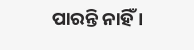ପାରନ୍ତି ନାହିଁ ।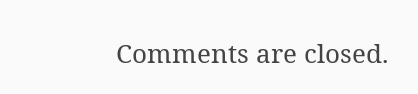Comments are closed.